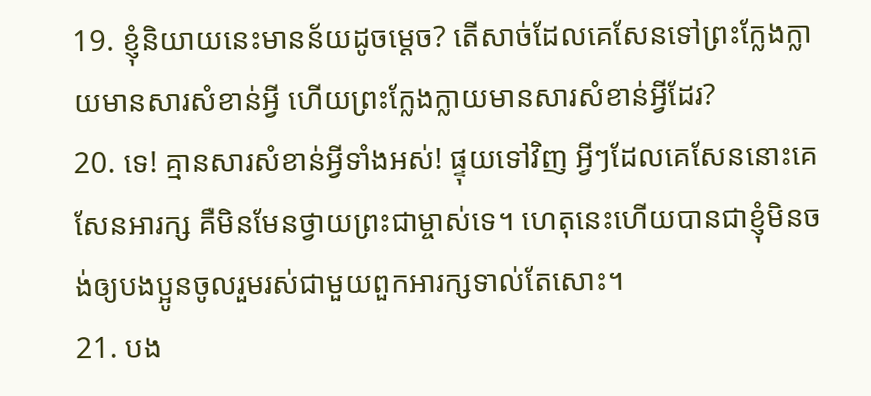19. ខ្ញុំនិយាយនេះមានន័យដូចម្ដេច? តើសាច់ដែលគេសែនទៅព្រះក្លែងក្លាយមានសារសំខាន់អ្វី ហើយព្រះក្លែងក្លាយមានសារសំខាន់អ្វីដែរ?
20. ទេ! គ្មានសារសំខាន់អ្វីទាំងអស់! ផ្ទុយទៅវិញ អ្វីៗដែលគេសែននោះគេសែនអារក្ស គឺមិនមែនថ្វាយព្រះជាម្ចាស់ទេ។ ហេតុនេះហើយបានជាខ្ញុំមិនចង់ឲ្យបងប្អូនចូលរួមរស់ជាមួយពួកអារក្សទាល់តែសោះ។
21. បង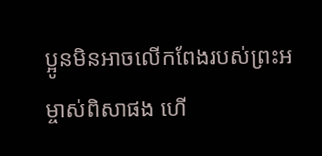ប្អូនមិនអាចលើកពែងរបស់ព្រះអម្ចាស់ពិសាផង ហើ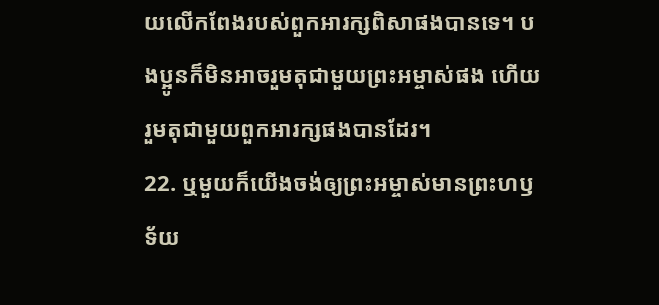យលើកពែងរបស់ពួកអារក្សពិសាផងបានទេ។ បងប្អូនក៏មិនអាចរួមតុជាមួយព្រះអម្ចាស់ផង ហើយរួមតុជាមួយពួកអារក្សផងបានដែរ។
22. ឬមួយក៏យើងចង់ឲ្យព្រះអម្ចាស់មានព្រះហឫទ័យ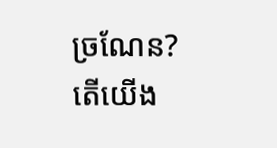ច្រណែន? តើយើង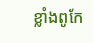ខ្លាំងពូកែ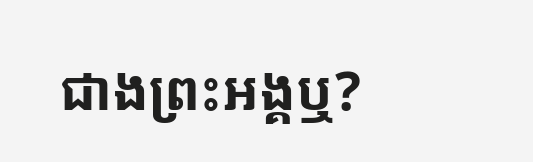ជាងព្រះអង្គឬ?